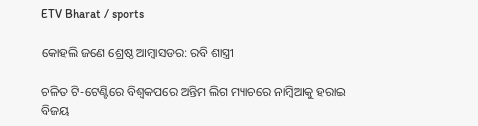ETV Bharat / sports

କୋହଲି ଜଣେ ଶ୍ରେଷ୍ଠ ଆମ୍ବାସଡର: ରବି ଶାସ୍ତ୍ରୀ

ଚଳିତ ଟି-ଟେଣ୍ଟିରେ ବିଶ୍ବକପରେ ଅନ୍ତିମ ଲିଗ ମ୍ୟାଚରେ ନାମ୍ବିଆକୁ ହରାଇ ବିଜୟ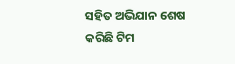ସହିତ ଅଭିଯାନ ଶେଷ କରିଛି ଟିମ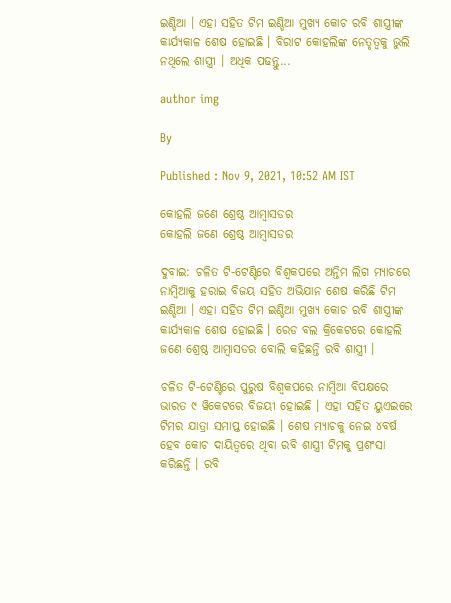ଇଣ୍ଡିଆ । ଏହା ସହିତ ଟିମ ଇଣ୍ଡିଆ ମୁଖ୍ୟ କୋଚ ରବି ଶାସ୍ତ୍ରୀଙ୍କ କାର୍ଯ୍ୟକାଳ ଶେଷ ହୋଇଛି । ବିରାଟ କୋହଲିଙ୍କ ନେତୃତ୍ବକୁ ଭୁଲି ନଥିଲେ ଶାସ୍ତ୍ରୀ । ଅଧିକ ପଢନ୍ତୁ...

author img

By

Published : Nov 9, 2021, 10:52 AM IST

କୋହଲି ଜଣେ ଶ୍ରେଷ୍ଠ ଆମ୍ବାସଡର
କୋହଲି ଜଣେ ଶ୍ରେଷ୍ଠ ଆମ୍ବାସଡର

ଦୁବାଇ: ଚଳିତ ଟି-ଟେଣ୍ଟିରେ ବିଶ୍ବକପରେ ଅନ୍ତିମ ଲିଗ ମ୍ୟାଚରେ ନାମ୍ବିଆକୁ ହରାଇ ବିଜୟ ସହିତ ଅଭିଯାନ ଶେଷ କରିଛି ଟିମ ଇଣ୍ଡିଆ । ଏହା ସହିତ ଟିମ ଇଣ୍ଡିଆ ମୁଖ୍ୟ କୋଚ ରବି ଶାସ୍ତ୍ରୀଙ୍କ କାର୍ଯ୍ୟକାଳ ଶେଷ ହୋଇଛି । ରେଡ ବଲ କ୍ରିକେଟରେ କୋହଲି ଜଣେ ଶ୍ରେଷ୍ଠ ଆମ୍ବାସଡର ବୋଲି କହିଛନ୍ତି ରବି ଶାସ୍ତ୍ରୀ ।

ଚଳିତ ଟି-ଟେଣ୍ଟିରେ ପୁରୁଷ ବିଶ୍ବକପରେ ନାମ୍ବିଆ ବିପକ୍ଷରେ ଭାରତ ୯ ୱିକେଟରେ ବିଜୟୀ ହୋଇଛି । ଏହା ସହିତ ୟୁଏଇରେ ଟିମର ଯାତ୍ରା ସମାପ୍ତ ହୋଇଛି । ଶେଷ ମ୍ୟାଚକୁ ନେଇ ୪ବର୍ଷ ହେବ କୋଚ ଦାୟିତ୍ବରେ ଥିବା ରବି ଶାସ୍ତ୍ରୀ ଟିମକୁ ପ୍ରଶଂସା କରିଛନ୍ତି । ରବି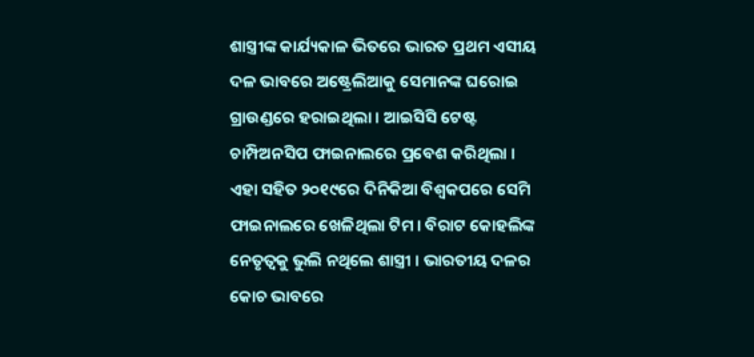ଶାସ୍ତ୍ରୀଙ୍କ କାର୍ଯ୍ୟକାଳ ଭିତରେ ଭାରତ ପ୍ରଥମ ଏସୀୟ ଦଳ ଭାବରେ ଅଷ୍ଟ୍ରେଲିଆକୁ ସେମାନଙ୍କ ଘରୋଇ ଗ୍ରାଉଣ୍ଡରେ ହରାଇଥିଲା । ଆଇସିସି ଟେଷ୍ଟ ଚାମ୍ପିଅନସିପ ଫାଇନାଲରେ ପ୍ରବେଶ କରିଥିଲା । ଏହା ସହିତ ୨୦୧୯ରେ ଦିନିକିଆ ବିଶ୍ବକପରେ ସେମି ଫାଇନାଲରେ ଖେଳିଥିଲା ଟିମ । ବିରାଟ କୋହଲିଙ୍କ ନେତୃତ୍ବକୁ ଭୁଲି ନଥିଲେ ଶାସ୍ତ୍ରୀ । ଭାରତୀୟ ଦଳର କୋଚ ଭାବରେ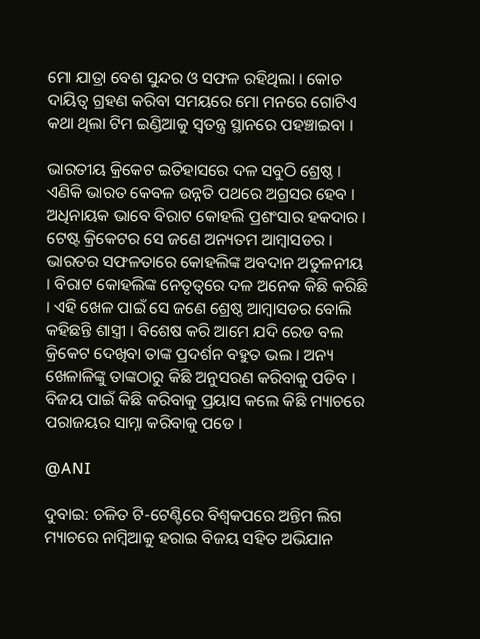ମୋ ଯାତ୍ରା ବେଶ ସୁନ୍ଦର ଓ ସଫଳ ରହିଥିଲା । କୋଚ ଦାୟିତ୍ବ ଗ୍ରହଣ କରିବା ସମୟରେ ମୋ ମନରେ ଗୋଟିଏ କଥା ଥିଲା ଟିମ ଇଣ୍ଡିଆକୁ ସ୍ବତନ୍ତ୍ର ସ୍ଥାନରେ ପହଞ୍ଚାଇବା ।

ଭାରତୀୟ କ୍ରିକେଟ ଇତିହାସରେ ଦଳ ସବୁଠି ଶ୍ରେଷ୍ଠ । ଏଣିକି ଭାରତ କେବଳ ଉନ୍ନତି ପଥରେ ଅଗ୍ରସର ହେବ । ଅଧିନାୟକ ଭାବେ ବିରାଟ କୋହଲି ପ୍ରଶଂସାର ହକଦାର । ଟେଷ୍ଟ କ୍ରିକେଟର ସେ ଜଣେ ଅନ୍ୟତମ ଆମ୍ବାସଡର । ଭାରତର ସଫଳତାରେ କୋହଲିଙ୍କ ଅବଦାନ ଅତୁଳନୀୟ । ବିରାଟ କୋହଲିଙ୍କ ନେତୃତ୍ବରେ ଦଳ ଅନେକ କିଛି କରିଛି । ଏହି ଖେଳ ପାଇଁ ସେ ଜଣେ ଶ୍ରେଷ୍ଠ ଆମ୍ବାସଡର ବୋଲି କହିଛନ୍ତି ଶାସ୍ତ୍ରୀ । ବିଶେଷ କରି ଆମେ ଯଦି ରେଡ ବଲ କ୍ରିକେଟ ଦେଖିବା ତାଙ୍କ ପ୍ରଦର୍ଶନ ବହୁତ ଭଲ । ଅନ୍ୟ ଖେଳାଳିଙ୍କୁ ତାଙ୍କଠାରୁ କିଛି ଅନୁସରଣ କରିବାକୁ ପଡିବ । ବିଜୟ ପାଇଁ କିଛି କରିବାକୁ ପ୍ରୟାସ କଲେ କିଛି ମ୍ୟାଚରେ ପରାଜୟର ସାମ୍ନା କରିବାକୁ ପଡେ ।

@ANI

ଦୁବାଇ: ଚଳିତ ଟି-ଟେଣ୍ଟିରେ ବିଶ୍ବକପରେ ଅନ୍ତିମ ଲିଗ ମ୍ୟାଚରେ ନାମ୍ବିଆକୁ ହରାଇ ବିଜୟ ସହିତ ଅଭିଯାନ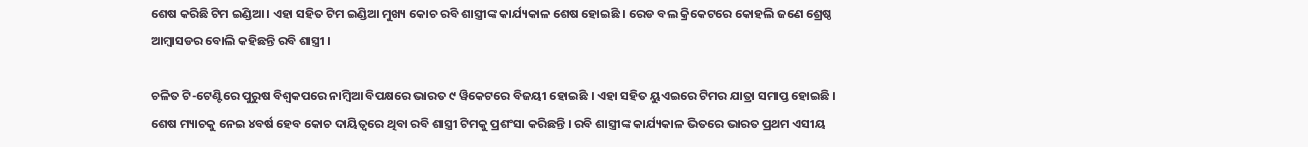ଶେଷ କରିଛି ଟିମ ଇଣ୍ଡିଆ । ଏହା ସହିତ ଟିମ ଇଣ୍ଡିଆ ମୁଖ୍ୟ କୋଚ ରବି ଶାସ୍ତ୍ରୀଙ୍କ କାର୍ଯ୍ୟକାଳ ଶେଷ ହୋଇଛି । ରେଡ ବଲ କ୍ରିକେଟରେ କୋହଲି ଜଣେ ଶ୍ରେଷ୍ଠ ଆମ୍ବାସଡର ବୋଲି କହିଛନ୍ତି ରବି ଶାସ୍ତ୍ରୀ ।

ଚଳିତ ଟି-ଟେଣ୍ଟିରେ ପୁରୁଷ ବିଶ୍ବକପରେ ନାମ୍ବିଆ ବିପକ୍ଷରେ ଭାରତ ୯ ୱିକେଟରେ ବିଜୟୀ ହୋଇଛି । ଏହା ସହିତ ୟୁଏଇରେ ଟିମର ଯାତ୍ରା ସମାପ୍ତ ହୋଇଛି । ଶେଷ ମ୍ୟାଚକୁ ନେଇ ୪ବର୍ଷ ହେବ କୋଚ ଦାୟିତ୍ବରେ ଥିବା ରବି ଶାସ୍ତ୍ରୀ ଟିମକୁ ପ୍ରଶଂସା କରିଛନ୍ତି । ରବି ଶାସ୍ତ୍ରୀଙ୍କ କାର୍ଯ୍ୟକାଳ ଭିତରେ ଭାରତ ପ୍ରଥମ ଏସୀୟ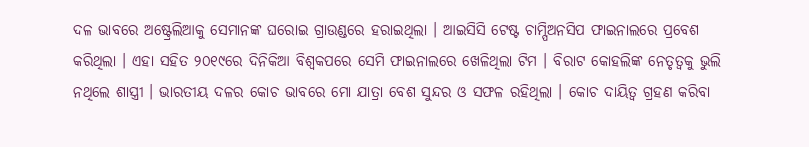ଦଳ ଭାବରେ ଅଷ୍ଟ୍ରେଲିଆକୁ ସେମାନଙ୍କ ଘରୋଇ ଗ୍ରାଉଣ୍ଡରେ ହରାଇଥିଲା । ଆଇସିସି ଟେଷ୍ଟ ଚାମ୍ପିଅନସିପ ଫାଇନାଲରେ ପ୍ରବେଶ କରିଥିଲା । ଏହା ସହିତ ୨୦୧୯ରେ ଦିନିକିଆ ବିଶ୍ବକପରେ ସେମି ଫାଇନାଲରେ ଖେଳିଥିଲା ଟିମ । ବିରାଟ କୋହଲିଙ୍କ ନେତୃତ୍ବକୁ ଭୁଲି ନଥିଲେ ଶାସ୍ତ୍ରୀ । ଭାରତୀୟ ଦଳର କୋଚ ଭାବରେ ମୋ ଯାତ୍ରା ବେଶ ସୁନ୍ଦର ଓ ସଫଳ ରହିଥିଲା । କୋଚ ଦାୟିତ୍ବ ଗ୍ରହଣ କରିବା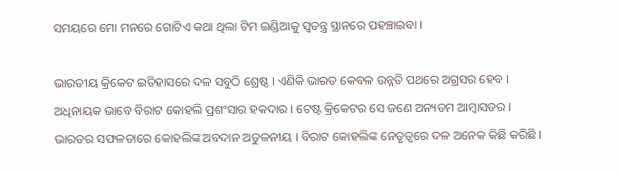ସମୟରେ ମୋ ମନରେ ଗୋଟିଏ କଥା ଥିଲା ଟିମ ଇଣ୍ଡିଆକୁ ସ୍ବତନ୍ତ୍ର ସ୍ଥାନରେ ପହଞ୍ଚାଇବା ।

ଭାରତୀୟ କ୍ରିକେଟ ଇତିହାସରେ ଦଳ ସବୁଠି ଶ୍ରେଷ୍ଠ । ଏଣିକି ଭାରତ କେବଳ ଉନ୍ନତି ପଥରେ ଅଗ୍ରସର ହେବ । ଅଧିନାୟକ ଭାବେ ବିରାଟ କୋହଲି ପ୍ରଶଂସାର ହକଦାର । ଟେଷ୍ଟ କ୍ରିକେଟର ସେ ଜଣେ ଅନ୍ୟତମ ଆମ୍ବାସଡର । ଭାରତର ସଫଳତାରେ କୋହଲିଙ୍କ ଅବଦାନ ଅତୁଳନୀୟ । ବିରାଟ କୋହଲିଙ୍କ ନେତୃତ୍ବରେ ଦଳ ଅନେକ କିଛି କରିଛି ।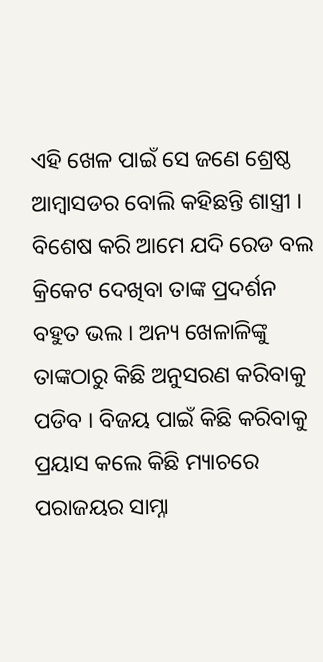ଏହି ଖେଳ ପାଇଁ ସେ ଜଣେ ଶ୍ରେଷ୍ଠ ଆମ୍ବାସଡର ବୋଲି କହିଛନ୍ତି ଶାସ୍ତ୍ରୀ । ବିଶେଷ କରି ଆମେ ଯଦି ରେଡ ବଲ କ୍ରିକେଟ ଦେଖିବା ତାଙ୍କ ପ୍ରଦର୍ଶନ ବହୁତ ଭଲ । ଅନ୍ୟ ଖେଳାଳିଙ୍କୁ ତାଙ୍କଠାରୁ କିଛି ଅନୁସରଣ କରିବାକୁ ପଡିବ । ବିଜୟ ପାଇଁ କିଛି କରିବାକୁ ପ୍ରୟାସ କଲେ କିଛି ମ୍ୟାଚରେ ପରାଜୟର ସାମ୍ନା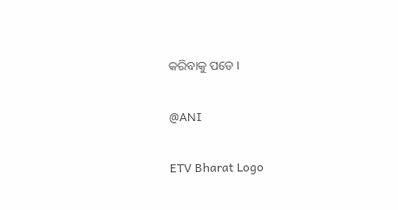କରିବାକୁ ପଡେ ।

@ANI

ETV Bharat Logo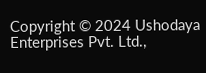Copyright © 2024 Ushodaya Enterprises Pvt. Ltd.,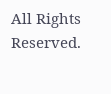All Rights Reserved.